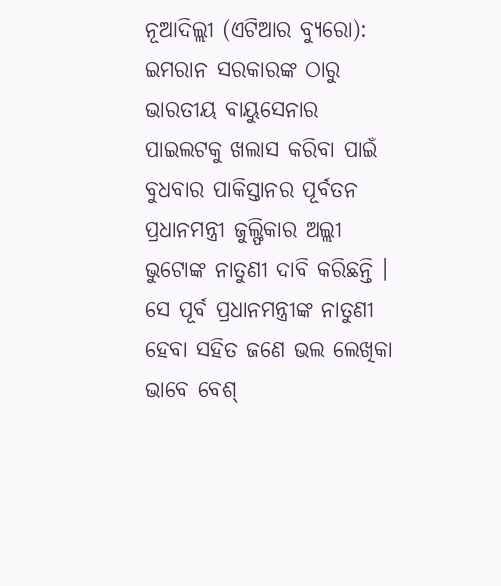ନୂଆଦିଲ୍ଲୀ (ଏଟିଆର ବ୍ୟୁରୋ): ଇମରାନ ସରକାରଙ୍କ ଠାରୁ ଭାରତୀୟ ବାୟୁସେନାର ପାଇଲଟକୁ ଖଲାସ କରିବା ପାଇଁ ବୁଧବାର ପାକିସ୍ତାନର ପୂର୍ବତନ ପ୍ରଧାନମନ୍ତ୍ରୀ ଜୁଲ୍ଫିକାର ଅଲ୍ଲୀ ଭୁଟୋଙ୍କ ନାତୁଣୀ ଦାବି କରିଛନ୍ତି । ସେ ପୂର୍ବ ପ୍ରଧାନମନ୍ତ୍ରୀଙ୍କ ନାତୁଣୀ ହେବା ସହିତ ଜଣେ ଭଲ ଲେଖିକା ଭାବେ ବେଶ୍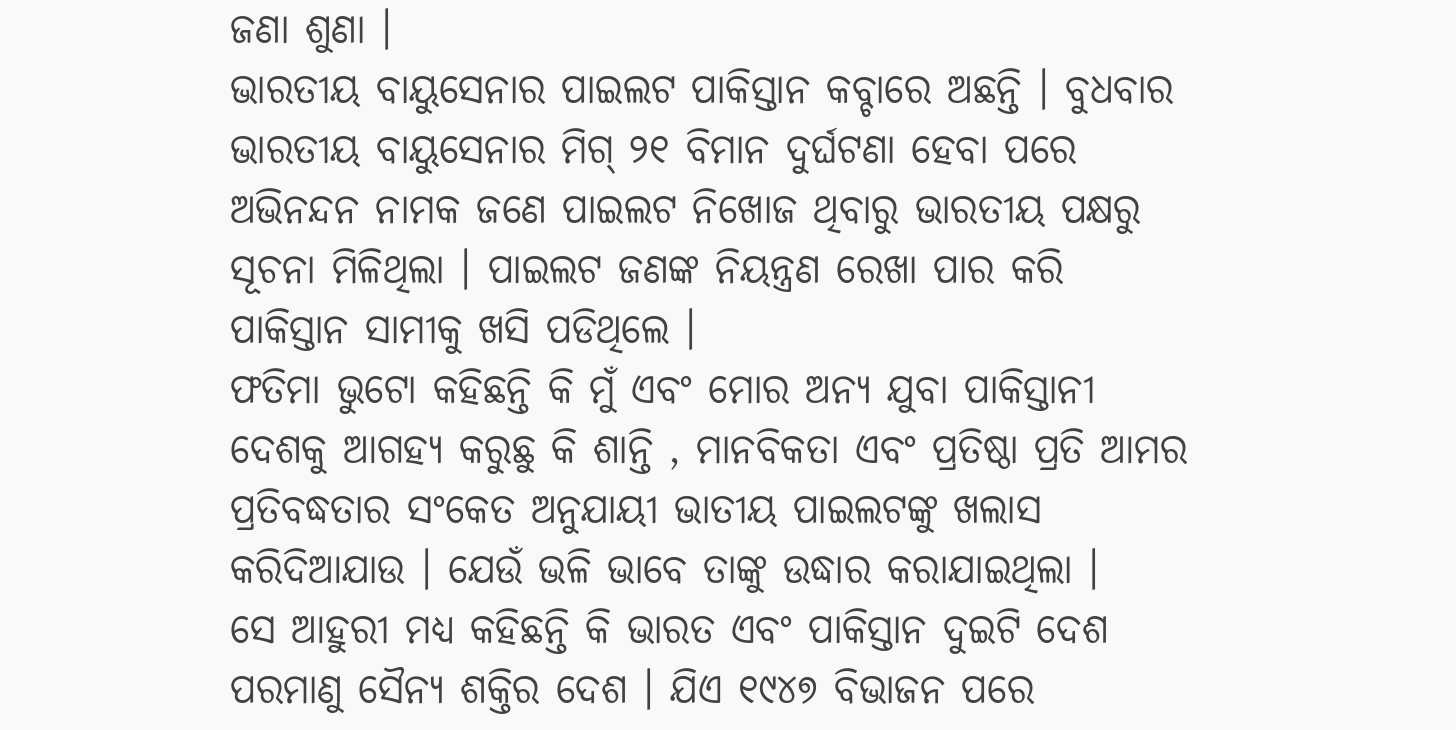ଜଣା ଶୁଣା ।
ଭାରତୀୟ ବାୟୁସେନାର ପାଇଲଟ ପାକିସ୍ତାନ କବ୍ଚାରେ ଅଛନ୍ତି । ବୁଧବାର ଭାରତୀୟ ବାୟୁସେନାର ମିଗ୍ ୨୧ ବିମାନ ଦୁର୍ଘଟଣା ହେବା ପରେ ଅଭିନନ୍ଦନ ନାମକ ଜଣେ ପାଇଲଟ ନିଖୋଜ ଥିବାରୁ ଭାରତୀୟ ପକ୍ଷରୁ ସୂଚନା ମିଳିଥିଲା । ପାଇଲଟ ଜଣଙ୍କ ନିୟନ୍ତ୍ରଣ ରେଖା ପାର କରି ପାକିସ୍ତାନ ସାମୀକୁ ଖସି ପଡିଥିଲେ ।
ଫତିମା ଭୁଟୋ କହିଛନ୍ତି କି ମୁଁ ଏବଂ ମୋର ଅନ୍ୟ ଯୁବା ପାକିସ୍ତାନୀ ଦେଶକୁ ଆଗହ୍ୟ କରୁଛୁ କି ଶାନ୍ତି , ମାନବିକତା ଏବଂ ପ୍ରତିଷ୍ଠା ପ୍ରତି ଆମର ପ୍ରତିବଦ୍ଧତାର ସଂକେତ ଅନୁଯାୟୀ ଭାତୀୟ ପାଇଲଟଙ୍କୁ ଖଲାସ କରିଦିଆଯାଉ । ଯେଉଁ ଭଳି ଭାବେ ତାଙ୍କୁ ଉଦ୍ଧାର କରାଯାଇଥିଲା ।
ସେ ଆହୁରୀ ମଧ୍ୟ କହିଛନ୍ତି କି ଭାରତ ଏବଂ ପାକିସ୍ତାନ ଦୁଇଟି ଦେଶ ପରମାଣୁ ସୈନ୍ୟ ଶକ୍ତିର ଦେଶ । ଯିଏ ୧୯୪୭ ବିଭାଜନ ପରେ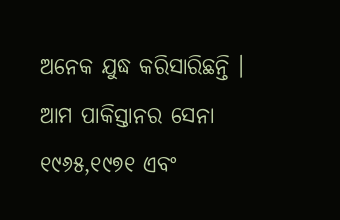ଅନେକ ଯୁଦ୍ଧ କରିସାରିଛନ୍ତି । ଆମ ପାକିସ୍ତାନର ସେନା ୧୯୬୫,୧୯୭୧ ଏବଂ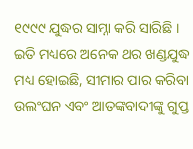୧୯୯୯ ଯୁଦ୍ଧର ସାମ୍ନା କରି ସାରିଛି । ଇତି ମଧ୍ୟରେ ଅନେକ ଥର ଖଣ୍ଡଯୁଦ୍ଧ ମଧ୍ୟ ହୋଇଛି, ସୀମାର ପାର କରିବା ଉଲଂଘନ ଏବଂ ଆତଙ୍କବାଦୀଙ୍କୁ ଗୁପ୍ତ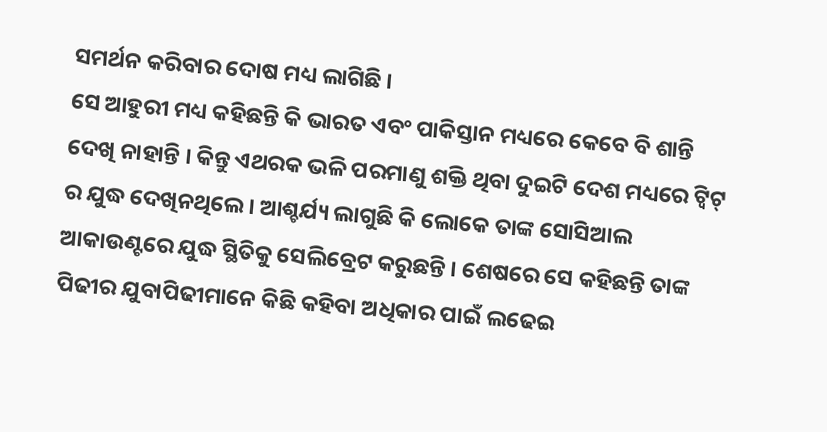ସମର୍ଥନ କରିବାର ଦୋଷ ମଧ୍ୟ ଲାଗିଛି ।
ସେ ଆହୁରୀ ମଧ୍ୟ କହିଛନ୍ତି କି ଭାରତ ଏବଂ ପାକିସ୍ତାନ ମଧ୍ୟରେ କେବେ ବି ଶାନ୍ତି ଦେଖି ନାହାନ୍ତି । କିନ୍ତୁ ଏଥରକ ଭଳି ପରମାଣୁ ଶକ୍ତି ଥିବା ଦୁଇଟି ଦେଶ ମଧ୍ୟରେ ଟ୍ୱିଟ୍ ର ଯୁଦ୍ଧ ଦେଖିନଥିଲେ । ଆଶ୍ଚର୍ଯ୍ୟ ଲାଗୁଛି କି ଲୋକେ ତାଙ୍କ ସୋସିଆଲ ଆକାଉଣ୍ଟରେ ଯୁଦ୍ଧ ସ୍ଥିତିକୁ ସେଲିବ୍ରେଟ କରୁଛନ୍ତି । ଶେଷରେ ସେ କହିଛନ୍ତି ତାଙ୍କ ପିଢୀର ଯୁବାପିଢୀମାନେ କିଛି କହିବା ଅଧିକାର ପାଇଁ ଲଢେଇ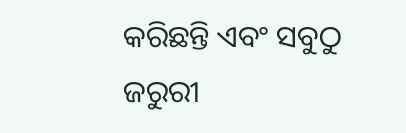କରିଛନ୍ତି ଏବଂ ସବୁଠୁ ଜରୁରୀ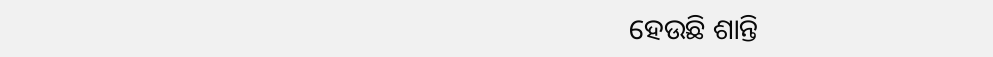ହେଉଛି ଶାନ୍ତି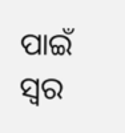ପାଇଁ ସ୍ୱର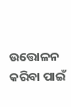ଉତ୍ତୋଳନ କରିବା ପାଇଁ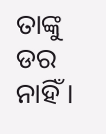ତାଙ୍କୁ ଡର ନାହିଁ ।